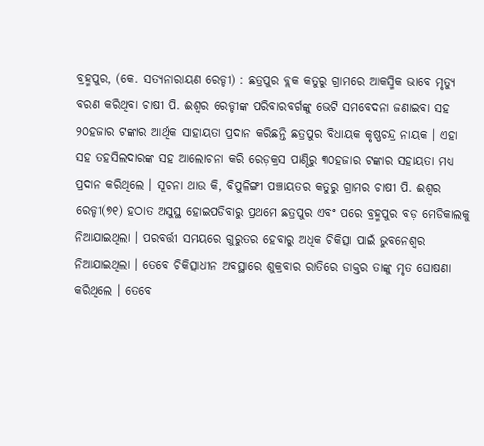ବ୍ରହ୍ମପୁର, (କେ. ସତ୍ୟନାରାୟଣ ରେଡ୍ଡୀ) : ଛତ୍ରପୁର ବ୍ଲକ କତୁରୁ ଗ୍ରାମରେ ଆକସ୍ମିକ ଭାବେ ମୃତ୍ୟୁ ବରଣ କରିଥିବା ଚାଷୀ ପି. ଈଶ୍ୱର ରେଡ୍ଡୀଙ୍କ ପରିବାରବର୍ଗଙ୍କୁ ଭେଟି ସମବେଦନା ଜଣାଇବା ସହ ୨୦ହଜାର ଟଙ୍କାର ଆର୍ଥିକ ସାହାୟତା ପ୍ରଦାନ କରିଛନ୍ତି ଛତ୍ରପୁର ବିଧାୟକ କୃଷ୍ଣଚନ୍ଦ୍ର ନାୟକ । ଏହା ସହ ତହସିଲଦାରଙ୍କ ସହ ଆଲୋଚନା କରି ରେଡ଼କ୍ରସ ପାଣ୍ଠିରୁ ୩୦ହଜାର ଟଙ୍କାର ସହାୟତା ମଧ୍ୟ ପ୍ରଦାନ କରିଥିଲେ । ସୂଚନା ଥାଉ କି, ବିପୁଳିଙ୍ଗୀ ପଞ୍ଚାୟତର କତୁରୁ ଗ୍ରାମର ଚାଷୀ ପି. ଈଶ୍ୱର ରେଡ୍ଡୀ(୭୧) ହଠାତ ଅସୁସ୍ଥ ହୋଇପଡିବାରୁ ପ୍ରଥମେ ଛତ୍ରପୁର ଏବଂ ପରେ ବ୍ରହ୍ମପୁର ବଡ଼ ମେଡିକାଲକୁ ନିଆଯାଇଥିଲା । ପରବର୍ତ୍ତୀ ସମୟରେ ଗୁରୁତର ହେବାରୁ ଅଧିକ ଚିକିତ୍ସା ପାଇଁ ଭୁବନେଶ୍ୱର ନିଆଯାଇଥିଲା । ତେବେ ଚିକିତ୍ସାଧୀନ ଅବସ୍ଥାରେ ଶୁକ୍ରବାର ରାତିରେ ଡାକ୍ତର ତାଙ୍କୁ ମୃତ ଘୋଷଣା କରିଥିଲେ । ତେବେ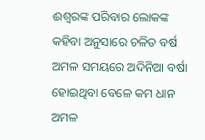ଈଶ୍ୱରଙ୍କ ପରିବାର ଲୋକଙ୍କ କହିବା ଅନୁସାରେ ଚଳିତ ବର୍ଷ ଅମଳ ସମୟରେ ଅଦିନିଆ ବର୍ଷା ହୋଇଥିବା ବେଳେ କମ ଧାନ ଅମଳ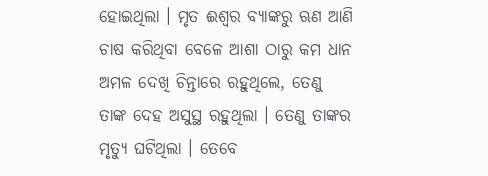ହୋଇଥିଲା । ମୃତ ଈଶ୍ୱର ବ୍ୟାଙ୍କରୁ ଋଣ ଆଣି ଚାଷ କରିଥିବା ବେଳେ ଆଶା ଠାରୁ କମ ଧାନ ଅମଳ ଦେଖି ଚିନ୍ତାରେ ରହୁଥିଲେ, ତେଣୁ ତାଙ୍କ ଦେହ ଅସୁସ୍ଥ ରହୁଥିଲା । ତେଣୁ ତାଙ୍କର ମୃତ୍ୟୁ ଘଟିଥିଲା । ତେବେ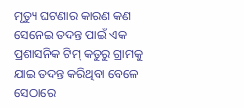ମୃତ୍ୟୁ ଘଟଣାର କାରଣ କଣ ସେନେଇ ତଦନ୍ତ ପାଇଁ ଏକ ପ୍ରଶାସନିକ ଟିମ୍ କତୁରୁ ଗ୍ରାମକୁ ଯାଇ ତଦନ୍ତ କରିଥିବା ବେଳେ ସେଠାରେ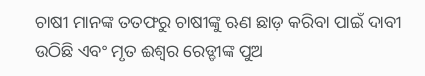ଚାଷୀ ମାନଙ୍କ ତତଫରୁ ଚାଷୀଙ୍କୁ ଋଣ ଛାଡ଼ କରିବା ପାଇଁ ଦାବୀ ଉଠିଛି ଏବଂ ମୃତ ଈଶ୍ୱର ରେଡ୍ଡୀଙ୍କ ପୁଅ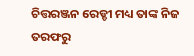ଚିତ୍ତରଞ୍ଜନ ରେଡ୍ଡୀ ମଧ୍ୟ ତାଙ୍କ ନିଜ ତରଫରୁ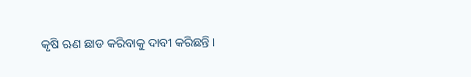କୃଷି ଋଣ ଛାଡ କରିବାକୁ ଦାବୀ କରିଛନ୍ତି ।